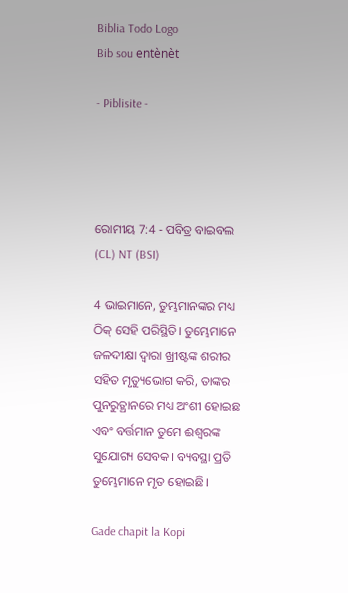Biblia Todo Logo
Bib sou entènèt

- Piblisite -




ରୋମୀୟ 7:4 - ପବିତ୍ର ବାଇବଲ (CL) NT (BSI)

4 ଭାଇମାନେ, ତୁମ୍ଭମାନଙ୍କର ମଧ୍ୟ ଠିକ୍ ସେହି ପରିସ୍ଥିତି। ତୁମ୍ଭେମାନେ ଜଳଦୀକ୍ଷା ଦ୍ୱାରା ଖ୍ରୀଷ୍ଟଙ୍କ ଶରୀର ସହିତ ମୃତ୍ୟୁଭୋଗ କରି, ତାଙ୍କର ପୁନରୁତ୍ଥାନରେ ମଧ୍ୟ ଅଂଶୀ ହୋଇଛ ଏବଂ ବର୍ତ୍ତମାନ ତୁମେ ଈଶ୍ୱରଙ୍କ ସୁଯୋଗ୍ୟ ସେବକ। ବ୍ୟବସ୍ଥା ପ୍ରତି ତୁମ୍ଭେମାନେ ମୃତ ହୋଇଛି।

Gade chapit la Kopi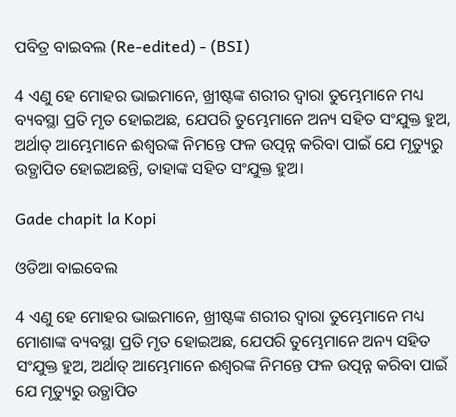ପବିତ୍ର ବାଇବଲ (Re-edited) - (BSI)

4 ଏଣୁ ହେ ମୋହର ଭାଇମାନେ, ଖ୍ରୀଷ୍ଟଙ୍କ ଶରୀର ଦ୍ଵାରା ତୁମ୍ଭେମାନେ ମଧ୍ୟ ବ୍ୟବସ୍ଥା ପ୍ରତି ମୃତ ହୋଇଅଛ, ଯେପରି ତୁମ୍ଭେମାନେ ଅନ୍ୟ ସହିତ ସଂଯୁକ୍ତ ହୁଅ, ଅର୍ଥାତ୍ ଆମ୍ଭେମାନେ ଈଶ୍ଵରଙ୍କ ନିମନ୍ତେ ଫଳ ଉତ୍ପନ୍ନ କରିବା ପାଇଁ ଯେ ମୃତ୍ୟୁରୁ ଉତ୍ଥାପିତ ହୋଇଅଛନ୍ତି, ତାହାଙ୍କ ସହିତ ସଂଯୁକ୍ତ ହୁଅ।

Gade chapit la Kopi

ଓଡିଆ ବାଇବେଲ

4 ଏଣୁ ହେ ମୋହର ଭାଇମାନେ, ଖ୍ରୀଷ୍ଟଙ୍କ ଶରୀର ଦ୍ୱାରା ତୁମ୍ଭେମାନେ ମଧ୍ୟ ମୋଶାଙ୍କ ବ୍ୟବସ୍ଥା ପ୍ରତି ମୃତ ହୋଇଅଛ, ଯେପରି ତୁମ୍ଭେମାନେ ଅନ୍ୟ ସହିତ ସଂଯୁକ୍ତ ହୁଅ, ଅର୍ଥାତ୍‍ ଆମ୍ଭେମାନେ ଈଶ୍ୱରଙ୍କ ନିମନ୍ତେ ଫଳ ଉତ୍ପନ୍ନ କରିବା ପାଇଁ ଯେ ମୃତ୍ୟୁରୁ ଉତ୍ଥାପିତ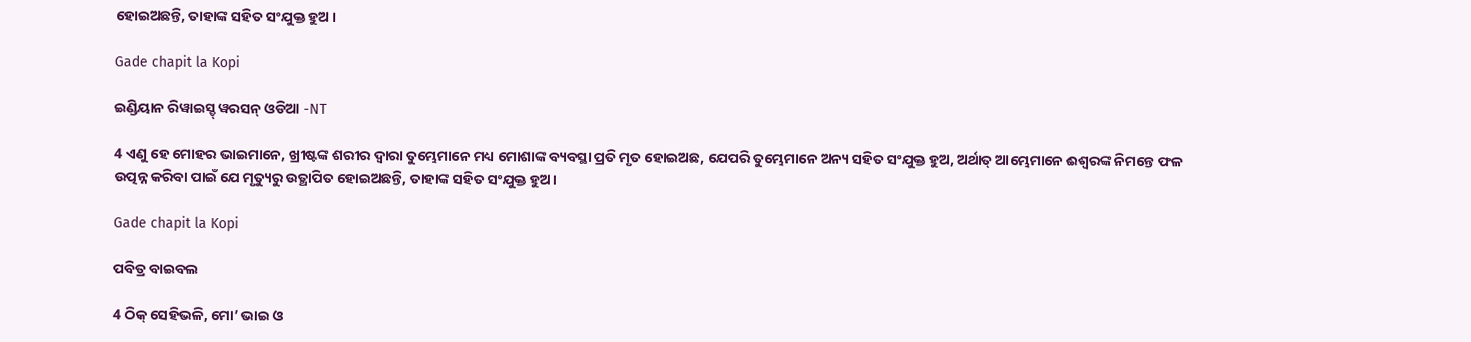ହୋଇଅଛନ୍ତି, ତାହାଙ୍କ ସହିତ ସଂଯୁକ୍ତ ହୁଅ ।

Gade chapit la Kopi

ଇଣ୍ଡିୟାନ ରିୱାଇସ୍ଡ୍ ୱରସନ୍ ଓଡିଆ -NT

4 ଏଣୁ ହେ ମୋହର ଭାଇମାନେ, ଖ୍ରୀଷ୍ଟଙ୍କ ଶରୀର ଦ୍ୱାରା ତୁମ୍ଭେମାନେ ମଧ୍ୟ ମୋଶାଙ୍କ ବ୍ୟବସ୍ଥା ପ୍ରତି ମୃତ ହୋଇଅଛ, ଯେପରି ତୁମ୍ଭେମାନେ ଅନ୍ୟ ସହିତ ସଂଯୁକ୍ତ ହୁଅ, ଅର୍ଥାତ୍‍ ଆମ୍ଭେମାନେ ଈଶ୍ବରଙ୍କ ନିମନ୍ତେ ଫଳ ଉତ୍ପନ୍ନ କରିବା ପାଇଁ ଯେ ମୃତ୍ୟୁରୁ ଉତ୍ଥାପିତ ହୋଇଅଛନ୍ତି, ତାହାଙ୍କ ସହିତ ସଂଯୁକ୍ତ ହୁଅ।

Gade chapit la Kopi

ପବିତ୍ର ବାଇବଲ

4 ଠିକ୍ ସେହିଭଳି, ମୋ’ ଭାଇ ଓ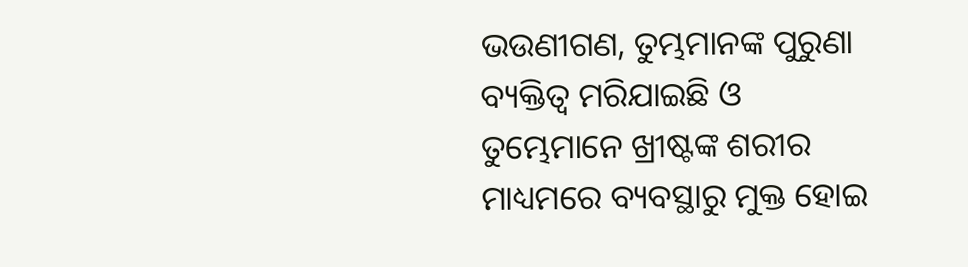ଭଉଣୀଗଣ, ତୁମ୍ଭମାନଙ୍କ ପୁରୁଣା ବ୍ୟକ୍ତିତ୍ୱ ମରିଯାଇଛି ଓ ତୁମ୍ଭେମାନେ ଖ୍ରୀଷ୍ଟଙ୍କ ଶରୀର ମାଧ୍ୟମରେ ବ୍ୟବସ୍ଥାରୁ ମୁକ୍ତ ହୋଇ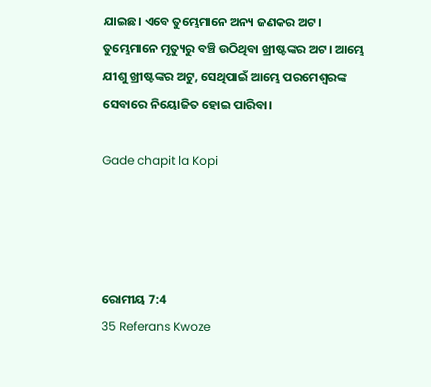ଯାଇଛ। ଏବେ ତୁମ୍ଭେମାନେ ଅନ୍ୟ ଜଣକର ଅଟ। ତୁମ୍ଭେମାନେ ମୃତ୍ୟୁରୁ ବଞ୍ଚି ଉଠିଥିବା ଖ୍ରୀଷ୍ଟଙ୍କର ଅଟ। ଆମ୍ଭେ ଯୀଶୁ ଖ୍ରୀଷ୍ଟଙ୍କର ଅଟୁ, ସେଥିପାଇଁ ଆମ୍ଭେ ପରମେଶ୍ୱରଙ୍କ ସେବାରେ ନିୟୋଜିତ ହୋଇ ପାରିବା।

Gade chapit la Kopi




ରୋମୀୟ 7:4
35 Referans Kwoze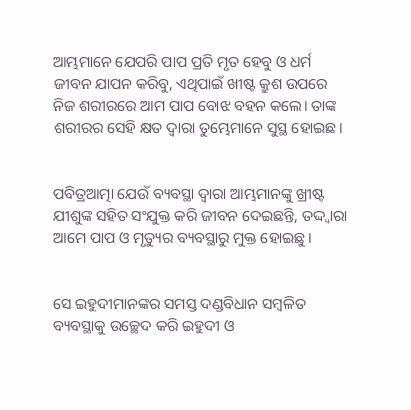ଆମ୍ଭମାନେ ଯେପରି ପାପ ପ୍ରତି ମୃତ ହେବୁ ଓ ଧର୍ମ ଜୀବନ ଯାପନ କରିବୁ, ଏଥିପାଇଁ ଖୀଷ୍ଟ କ୍ରୁଶ ଉପରେ ନିଜ ଶରୀରରେ ଆମ ପାପ ବୋଝ ବହନ କଲେ। ତାଙ୍କ ଶରୀରର ସେହି କ୍ଷତ ଦ୍ୱାରା ତୁମ୍ଭେମାନେ ସୁସ୍ଥ ହୋଇଛ।


ପବିତ୍ରଆତ୍ମା ଯେଉଁ ବ୍ୟବସ୍ଥା ଦ୍ୱାରା ଆମ୍ଭମାନଙ୍କୁ ଖ୍ରୀଷ୍ଟ ଯୀଶୁଙ୍କ ସହିତ ସଂଯୁକ୍ତ କରି ଜୀବନ ଦେଇଛନ୍ତି, ତଦ୍ଦ୍ୱାରା ଆମେ ପାପ ଓ ମୃତ୍ୟୁର ବ୍ୟବସ୍ଥାରୁ ମୁକ୍ତ ହୋଇଛୁ।


ସେ ଇହୁଦୀମାନଙ୍କର ସମସ୍ତ ଦଣ୍ଡବିଧାନ ସମ୍ବଳିତ ବ୍ୟବସ୍ଥାକୁ ଉଚ୍ଛେଦ କରି ଇହୁଦୀ ଓ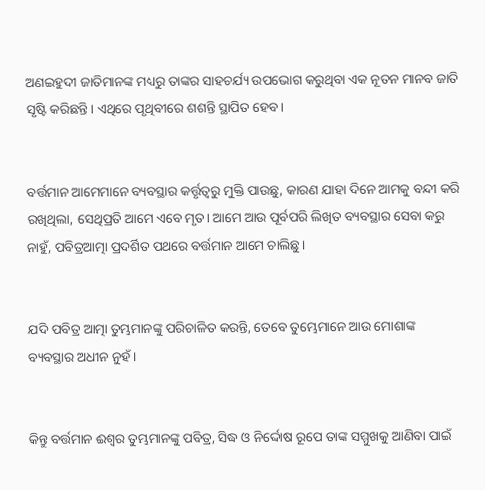ଅଣଇହୁଦୀ ଜାତିମାନଙ୍କ ମଧ୍ୟରୁ ତାଙ୍କର ସାହଚର୍ଯ୍ୟ ଉପଭୋଗ କରୁଥିବା ଏକ ନୂତନ ମାନବ ଜାତି ସୃଷ୍ଟି କରିଛନ୍ତି। ଏଥିରେ ପୃଥିବୀରେ ଶଶନ୍ତି ସ୍ଥାପିତ ହେବ।


ବର୍ତ୍ତମାନ ଆମେମାନେ ବ୍ୟବସ୍ଥାର କର୍ତ୍ତୃତ୍ୱରୁ ମୁକ୍ତି ପାଉଛୁ, କାରଣ ଯାହା ଦିନେ ଆମକୁ ବନ୍ଦୀ କରି ରଖିଥିଲା, ସେଥିପ୍ରତି ଆମେ ଏବେ ମୃତ। ଆମେ ଆଉ ପୂର୍ବପରି ଲିଖିତ ବ୍ୟବସ୍ଥାର ସେବା କରୁ ନାହୁଁ, ପବିତ୍ରଆତ୍ମା ପ୍ରଦର୍ଶିତ ପଥରେ ବର୍ତ୍ତମାନ ଆମେ ଚାଲିଛୁ।


ଯଦି ପବିତ୍ର ଆତ୍ମା ତୁମ୍ଭମାନଙ୍କୁ ପରିଚାଳିତ କରନ୍ତି, ତେବେ ତୁମ୍ଭେମାନେ ଆଉ ମୋଶାଙ୍କ ବ୍ୟବସ୍ଥାର ଅଧୀନ ନୁହଁ।


କିନ୍ତୁ ବର୍ତ୍ତମାନ ଈଶ୍ୱର ତୁମ୍ଭମାନଙ୍କୁ ପବିତ୍ର, ସିଦ୍ଧ ଓ ନିର୍ଦ୍ଦୋଷ ରୂପେ ତାଙ୍କ ସମ୍ମୁଖକୁ ଆଣିବା ପାଇଁ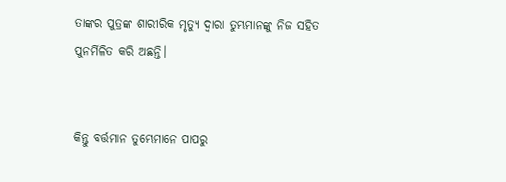ତାଙ୍କର ପୁତ୍ରଙ୍କ ଶାରୀରିକ ମୃତ୍ୟୁ ଦ୍ୱାରା ତୁମ୍ଭମାନଙ୍କୁ ନିଜ ସହିତ ପୁନର୍ମିଳିତ କରି ଅଛନ୍ତି।


କିନ୍ତୁ ବର୍ତ୍ତମାନ ତୁମ୍ଭେମାନେ ପାପରୁ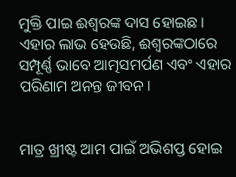ମୁକ୍ତି ପାଇ ଈଶ୍ୱରଙ୍କ ଦାସ ହୋଇଛ। ଏହାର ଲାଭ ହେଉଛି, ଈଶ୍ୱରଙ୍କଠାରେ ସମ୍ପୂର୍ଣ୍ଣ ଭାବେ ଆତ୍ମସମର୍ପଣ ଏବଂ ଏହାର ପରିଣାମ ଅନନ୍ତ ଜୀବନ।


ମାତ୍ର ଖ୍ରୀଷ୍ଟ ଆମ ପାଇଁ ଅଭିଶପ୍ତ ହୋଇ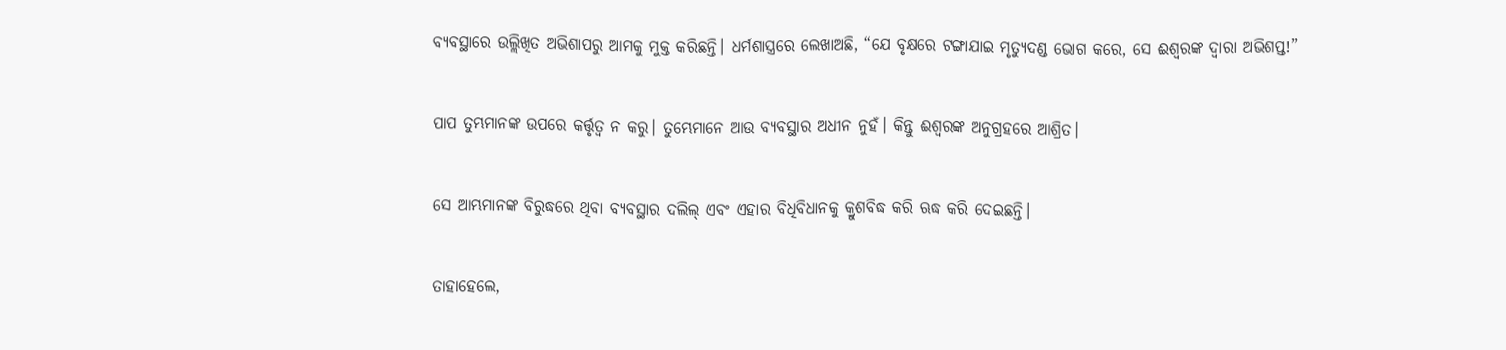ବ୍ୟବସ୍ଥାରେ ଉଲ୍ଲିଖିତ ଅଭିଶାପରୁ ଆମକୁ ମୁକ୍ତ କରିଛନ୍ତି। ଧର୍ମଶାସ୍ତ୍ରରେ ଲେଖାଅଛି, “ଯେ ବୃକ୍ଷରେ ଟଙ୍ଗାଯାଇ ମୃତ୍ୟୁଦଣ୍ଡ ଭୋଗ କରେ, ସେ ଈଶ୍ୱରଙ୍କ ଦ୍ୱାରା ଅଭିଶପ୍ତ!”


ପାପ ତୁମ୍ଭମାନଙ୍କ ଉପରେ କର୍ତ୍ତୃତ୍ୱ ନ କରୁ। ତୁମ୍ଭେମାନେ ଆଉ ବ୍ୟବସ୍ଥାର ଅଧୀନ ନୁହଁ। କିନ୍ତୁ ଈଶ୍ୱରଙ୍କ ଅନୁଗ୍ରହରେ ଆଶ୍ରିତ।


ସେ ଆମ୍ଭମାନଙ୍କ ବିରୁଦ୍ଧରେ ଥିବା ବ୍ୟବସ୍ଥାର ଦଲିଲ୍ ଏବଂ ଏହାର ବିଧିବିଧାନକୁ କ୍ରୁଶବିଦ୍ଧ କରି ଋଦ୍ଧ କରି ଦେଇଛନ୍ତି।


ତାହାହେଲେ,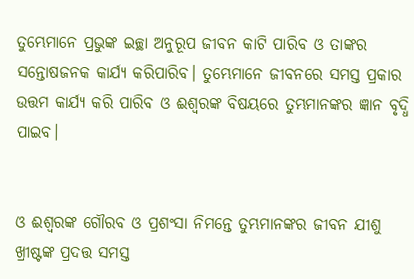ତୁମ୍ଭେମାନେ ପ୍ରଭୁଙ୍କ ଇଚ୍ଛା ଅନୁରୂପ ଜୀବନ କାଟି ପାରିବ ଓ ତାଙ୍କର ସନ୍ତୋଷଜନକ କାର୍ଯ୍ୟ କରିପାରିବ। ତୁମ୍ଭେମାନେ ଜୀବନରେ ସମସ୍ତ ପ୍ରକାର ଉତ୍ତମ କାର୍ଯ୍ୟ କରି ପାରିବ ଓ ଈଶ୍ୱରଙ୍କ ବିଷୟରେ ତୁମ୍ଭମାନଙ୍କର ଜ୍ଞାନ ବୃଦ୍ଧି ପାଇବ।


ଓ ଈଶ୍ୱରଙ୍କ ଗୌରବ ଓ ପ୍ରଶଂସା ନିମନ୍ତେ ତୁମ୍ଭମାନଙ୍କର ଜୀବନ ଯୀଶୁ ଖ୍ରୀଷ୍ଟଙ୍କ ପ୍ରଦତ୍ତ ସମସ୍ତ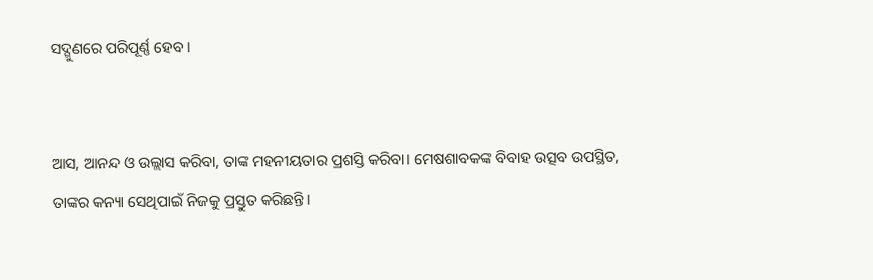ସଦ୍ଗୁଣରେ ପରିପୂର୍ଣ୍ଣ ହେବ।


ଆସ, ଆନନ୍ଦ ଓ ଉଲ୍ଲାସ କରିବା, ତାଙ୍କ ମହନୀୟତାର ପ୍ରଶସ୍ତି କରିବା। ମେଷଶାବକଙ୍କ ବିବାହ ଉତ୍ସବ ଉପସ୍ଥିତ, ତାଙ୍କର କନ୍ୟା ସେଥିପାଇଁ ନିଜକୁ ପ୍ରସ୍ତୁତ କରିଛନ୍ତି।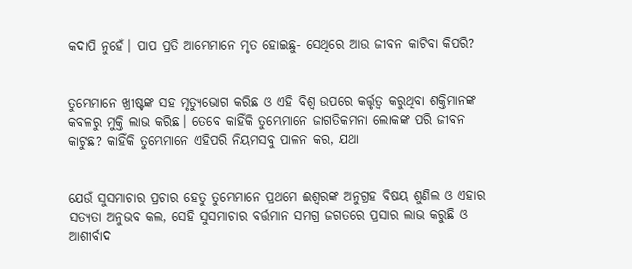କଦାପି ନୁହେଁ। ପାପ ପ୍ରତି ଆମ୍ଭେମାନେ ମୃତ ହୋଇଛୁ- ସେଥିରେ ଆଉ ଜୀବନ କାଟିବା କିପରି?


ତୁମ୍ଭେମାନେ ଖ୍ରୀଷ୍ଟଙ୍କ ସହ ମୃତ୍ୟୁଭୋଗ କରିଛ ଓ ଏହି ବିଶ୍ୱ ଉପରେ କର୍ତ୍ତୃତ୍ୱ କରୁଥିବା ଶକ୍ତିମାନଙ୍କ କବଳରୁ ମୁକ୍ତି ଲାଭ କରିଛ। ତେବେ କାହିଁକି ତୁମ୍ଭେମାନେ ଜାଗତିକମନା ଲୋକଙ୍କ ପରି ଜୀବନ କାଟୁଛ? କାହିଁକି ତୁମ୍ଭେମାନେ ଏହିପରି ନିୟମସବୁ ପାଳନ କର, ଯଥା


ଯେଉଁ ସୁସମାଚାର ପ୍ରଚାର ହେତୁ ତୁମ୍ଭେମାନେ ପ୍ରଥମେ ଈଶ୍ୱରଙ୍କ ଅନୁଗ୍ରହ ବିଷୟ ଶୁଣିଲ ଓ ଏହାର ସତ୍ୟତା ଅନୁଭବ କଲ, ସେହି ସୁସମାଚାର ବର୍ତ୍ତମାନ ସମଗ୍ର ଜଗତରେ ପ୍ରସାର ଲାଭ କରୁଛି ଓ ଆଶୀର୍ବାଦ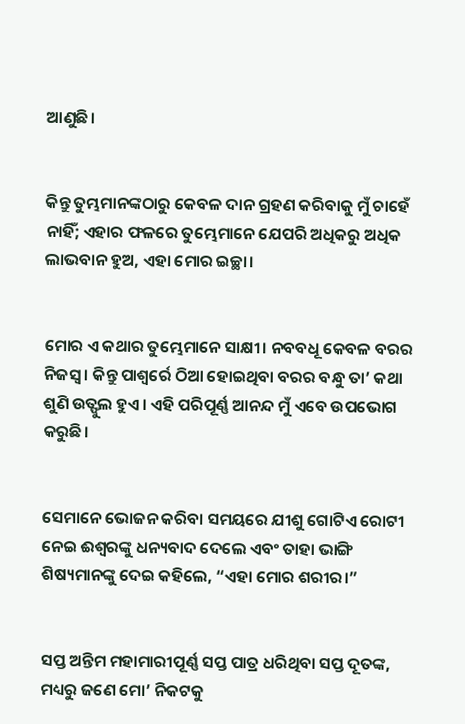ଆଣୁଛି।


କିନ୍ତୁ ତୁମ୍ଭମାନଙ୍କଠାରୁ କେବଳ ଦାନ ଗ୍ରହଣ କରିବାକୁ ମୁଁ ଚାହେଁ ନାହିଁ; ଏହାର ଫଳରେ ତୁମ୍ଭେମାନେ ଯେପରି ଅଧିକରୁ ଅଧିକ ଲାଭବାନ ହୁଅ, ଏହା ମୋର ଇଚ୍ଛା।


ମୋର ଏ କଥାର ତୁମ୍ଭେମାନେ ସାକ୍ଷୀ। ନବବଧୂ କେବଳ ବରର ନିଜସ୍ୱ। କିନ୍ତୁ ପାଶ୍ୱର୍ରେ ଠିଆ ହୋଇଥିବା ବରର ବନ୍ଧୁ ତା’ କଥା ଶୁଣି ଉତ୍ଫୁଲ ହୁଏ। ଏହି ପରିପୂର୍ଣ୍ଣ ଆନନ୍ଦ ମୁଁ ଏବେ ଉପଭୋଗ କରୁଛି।


ସେମାନେ ଭୋଜନ କରିବା ସମୟରେ ଯୀଶୁ ଗୋଟିଏ ରୋଟୀ ନେଇ ଈଶ୍ୱରଙ୍କୁ ଧନ୍ୟବାଦ ଦେଲେ ଏବଂ ତାହା ଭାଙ୍ଗି ଶିଷ୍ୟମାନଙ୍କୁ ଦେଇ କହିଲେ, “ଏହା ମୋର ଶରୀର।”


ସପ୍ତ ଅନ୍ତିମ ମହାମାରୀପୂର୍ଣ୍ଣ ସପ୍ତ ପାତ୍ର ଧରିଥିବା ସପ୍ତ ଦୂତଙ୍କ, ମଧ୍ୟରୁ ଜଣେ ମୋ’ ନିକଟକୁ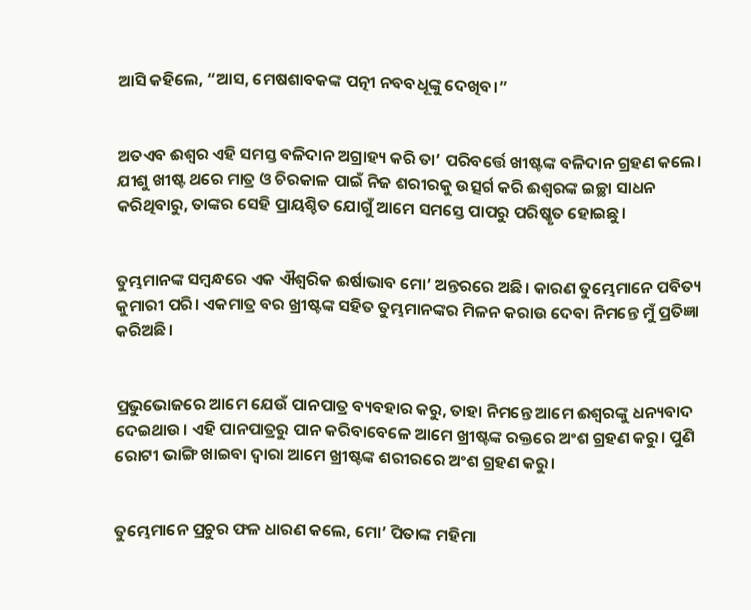ଆସି କହିଲେ, “ଆସ, ମେଷଶାବକଙ୍କ ପତ୍ନୀ ନବବଧୂଙ୍କୁ ଦେଖିବ।”


ଅତଏବ ଈଶ୍ୱର ଏହି ସମସ୍ତ ବଳିଦାନ ଅଗ୍ରାହ୍ୟ କରି ତା’ ପରିବର୍ତ୍ତେ ଖୀଷ୍ଟଙ୍କ ବଳିଦାନ ଗ୍ରହଣ କଲେ। ଯୀଶୁ ଖୀଷ୍ଟ ଥରେ ମାତ୍ର ଓ ଚିରକାଳ ପାଇଁ ନିଜ ଶରୀରକୁ ଉତ୍ସର୍ଗ କରି ଈଶ୍ୱରଙ୍କ ଇଚ୍ଛା ସାଧନ କରିଥିବାରୁ, ତାଙ୍କର ସେହି ପ୍ରାୟଶ୍ଚିତ ଯୋଗୁଁ ଆମେ ସମସ୍ତେ ପାପରୁ ପରିଷ୍କୃତ ହୋଇଛୁ।


ତୁମ୍ଭମାନଙ୍କ ସମ୍ବନ୍ଧରେ ଏକ ଐଶ୍ୱରିକ ଈର୍ଷାଭାବ ମୋ’ ଅନ୍ତରରେ ଅଛି। କାରଣ ତୁମ୍ଭେମାନେ ପବିତ୍ୟ କୁମାରୀ ପରି। ଏକମାତ୍ର ବର ଖ୍ରୀଷ୍ଟଙ୍କ ସହିତ ତୁମ୍ଭମାନଙ୍କର ମିଳନ କରାଉ ଦେବା ନିମନ୍ତେ ମୁଁ ପ୍ରତିଜ୍ଞା କରିଅଛି।


ପ୍ରଭୁଭୋଜରେ ଆମେ ଯେଉଁ ପାନପାତ୍ର ବ୍ୟବହାର କରୁ, ତାହା ନିମନ୍ତେ ଆମେ ଈଶ୍ୱରଙ୍କୁ ଧନ୍ୟବାଦ ଦେଇଥାଉ। ଏହି ପାନପାତ୍ରରୁ ପାନ କରିବାବେଳେ ଆମେ ଖ୍ରୀଷ୍ଟଙ୍କ ରକ୍ତରେ ଅଂଶ ଗ୍ରହଣ କରୁ। ପୁଣି ରୋଟୀ ଭାଙ୍ଗି ଖାଇବା ଦ୍ୱାରା ଆମେ ଖ୍ରୀଷ୍ଟଙ୍କ ଶରୀରରେ ଅଂଶ ଗ୍ରହଣ କରୁ।


ତୁମ୍ଭେମାନେ ପ୍ରଚୁର ଫଳ ଧାରଣ କଲେ, ମୋ’ ପିତାଙ୍କ ମହିମା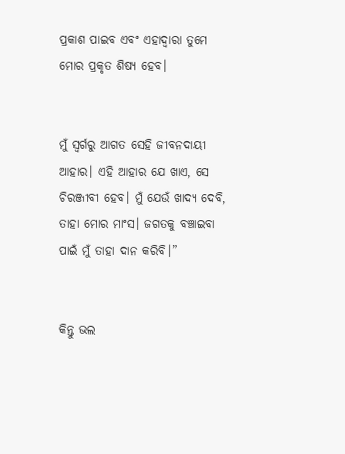ପ୍ରକାଶ ପାଇବ ଏବଂ ଏହାଦ୍ୱାରା ତୁମେ ମୋର ପ୍ରକୃତ ଶିଷ୍ୟ ହେବ।


ମୁଁ ସ୍ୱର୍ଗରୁ ଆଗତ ସେହି ଜୀବନଦାୟୀ ଆହାର। ଏହି ଆହାର ଯେ ଖାଏ, ସେ ଚିରଞ୍ଜୀବୀ ହେବ। ମୁଁ ଯେଉଁ ଖାଦ୍ୟ ଦେବି, ତାହା ମୋର ମାଂସ। ଜଗତକୁ ବଞ୍ଚାଇବା ପାଇଁ ମୁଁ ତାହା ଦାନ କରିବି।”


କିନ୍ତୁ ଭଲ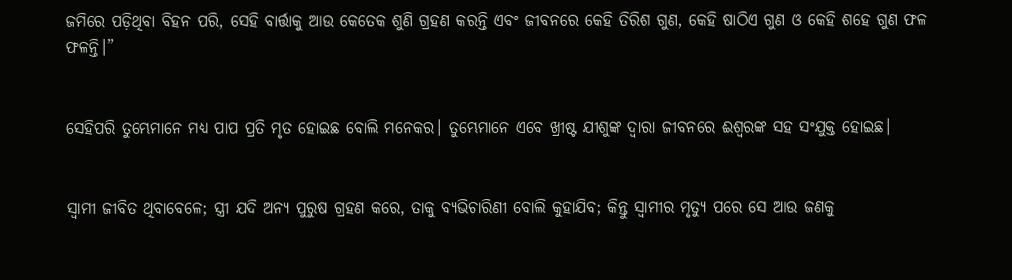ଜମିରେ ପଡ଼ିଥିବା ବିହନ ପରି, ସେହି ବାର୍ତ୍ତାକୁ ଆଉ କେତେକ ଶୁଣି ଗ୍ରହଣ କରନ୍ତି ଏବଂ ଜୀବନରେ କେହି ତିରିଶ ଗୁଣ, କେହି ଷାଠିଏ ଗୁଣ ଓ କେହି ଶହେ ଗୁଣ ଫଳ ଫଳନ୍ତି।”


ସେହିପରି ତୁମ୍ଭେମାନେ ମଧ୍ୟ ପାପ ପ୍ରତି ମୃତ ହୋଇଛ ବୋଲି ମନେକର। ତୁମ୍ଭେମାନେ ଏବେ ଖ୍ରୀଷ୍ଟ ଯୀଶୁଙ୍କ ଦ୍ୱାରା ଜୀବନରେ ଈଶ୍ୱରଙ୍କ ସହ ସଂଯୁକ୍ତ ହୋଇଛ।


ସ୍ୱାମୀ ଜୀବିତ ଥିବାବେଳେ; ସ୍ତ୍ରୀ ଯଦି ଅନ୍ୟ ପୁରୁଷ ଗ୍ରହଣ କରେ, ତାକୁ ବ୍ୟଭିଚାରିଣୀ ବୋଲି କୁହାଯିବ; କିନ୍ତୁ ସ୍ୱାମୀର ମୃତ୍ୟୁ ପରେ ସେ ଆଉ ଜଣକୁ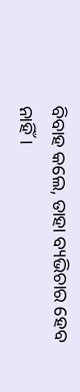ବିବାହ କଲେ, ତାହା ବ୍ୟଭିଚାର ହେବ ନାହିଁ।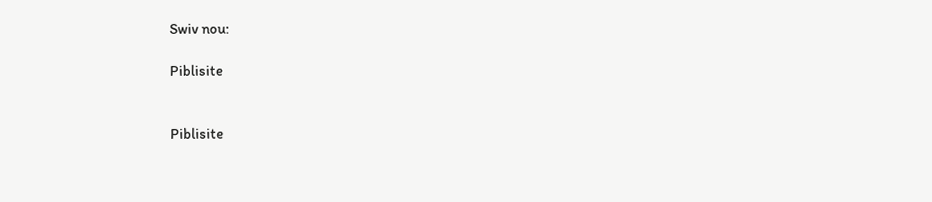Swiv nou:

Piblisite


Piblisite